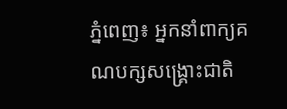ភ្នំពេញ៖ អ្នកនាំពាក្យគណបក្សសង្គ្រោះជាតិ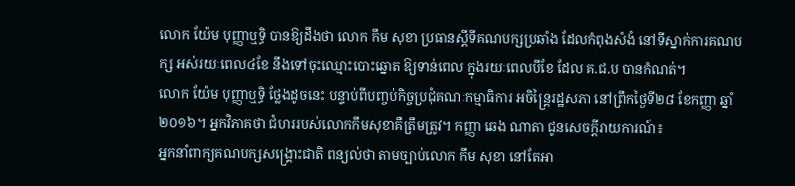លោក យ៉ែម បុញ្ញាឬទ្ធិ បានឱ្យដឹងថា លោក កឹម សុខា ប្រធានស្តីទីគណបក្សប្រឆាំង ដែលកំពុងសំងំ នៅទីស្នាក់ការគណបក្ស អស់រយៈពេល៤ខែ នឹងទៅចុះឈ្មោះបោះឆ្នោត ឱ្យទាន់ពេល ក្នុងរយៈពេលបីខែ ដែល គ.ជ.ប បានកំណត់។
លោក យ៉ែម បុញ្ញាឬទ្ធិ ថ្លែងដូចនេះ បន្ទាប់ពីបញ្ចប់កិច្ចប្រជុំគណៈកម្មាធិការ អចិន្ត្រៃរដ្ឋសភា នៅព្រឹកថ្ងៃទី២៨ ខែកញ្ញា ឆ្នាំ ២០១៦។ អ្នកវិភាគថា ជំហររបស់លោកកឹមសុខាគឺត្រឹមត្រូវ។ កញ្ញា ឆេង ណាតា ជូនសេចក្តីរាយការណ៍៖
អ្នកនាំពាក្យគណបក្សសង្គ្រោះជាតិ ពន្យល់ថា តាមច្បាប់លោក កឹម សុខា នៅតែអា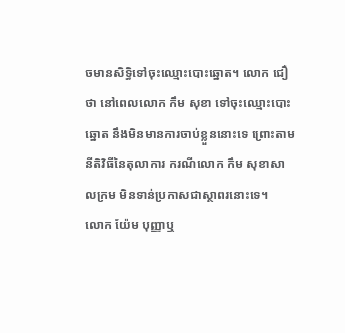ចមានសិទ្ធិទៅចុះឈ្មោះបោះឆ្នោត។ លោក ជឿថា នៅពេលលោក កឹម សុខា ទៅចុះឈ្មោះបោះឆ្នោត នឹងមិនមានការចាប់ខ្លួននោះទេ ព្រោះតាមនីតិវិធីនៃតុលាការ ករណីលោក កឹម សុខាសាលក្រម មិនទាន់ប្រកាសជាស្ថាពរនោះទេ។
លោក យ៉ែម បុញ្ញាឬ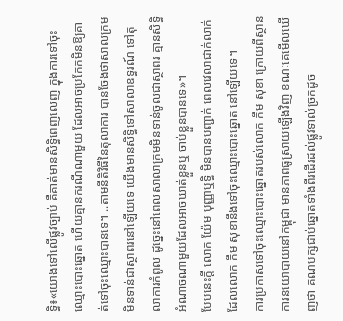ទ្ធិ៖«យោងទៅលើផ្លូវច្បាប់ គឺគាត់មានសិទ្ធិពេញលេញ ក្នុងការទៅចុះឈ្មោះបោះឆ្នោត ហើយគ្មានករណីណាមួយ ដែលអាចប្រកែកមិនឱ្យគាត់ទៅចុះឈ្មោះបានទេ។ ..តាមនីតិវិធីនៃតុលាការ បានចែងថាសាលក្រមមិនទាន់ជាស្ថាពរនៅឡើយទេ យើងមានសិទ្ធិទៅសាលាឧទ្ធរណ៍ ទៅតុលាការកំពូល ដូច្នេះនៅពេលសាលាក្រមមិនទាន់ចូលជាស្ថាពរ គ្មានសិទ្ធិអំណាចណាមួយដែលអាចឃាត់ខ្លួនឬ ចាប់ខ្លួនបានទេ»។
បែបនេះក្តី លោក យ៉ែម បុញ្ញាឬទ្ធិ មិនបានបញ្ជាក់ ពេលវេលាជាក់លាក់ដែលលោក កឹម សុខានឹងទៅចុះឈ្មោះបោះឆ្នោត នៅឡើយទេ។
ការប្រកាសទៅចុះឈ្មោះបោះឆ្នោតរបស់លោក កឹម សុខា ក្រោយពីស្ថានការនយោបាយនៅកម្ពុជា មានភាពធូស្រាយឡើងវិញ ខណៈគេមើលឃើញថា គណបក្សជាប់ឆ្នោតទាំងពីរដើរដល់ផ្លូវទាល់ច្រកដូច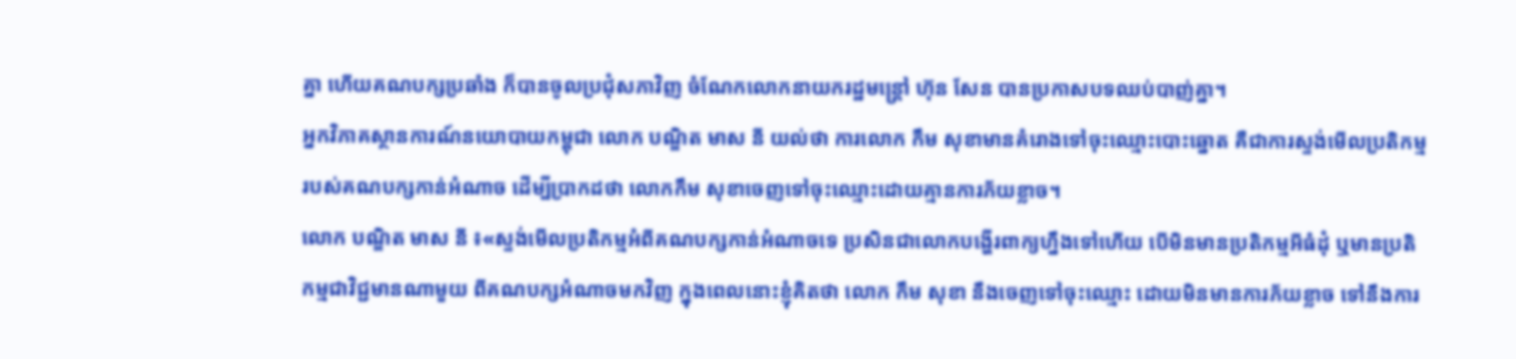គ្នា ហើយគណបក្សប្រឆាំង ក៏បានចូលប្រជុំសភាវិញ ចំណែកលោកនាយករដ្ឋមន្ត្រៅ ហ៊ុន សែន បានប្រកាសបទឈប់បាញ់គ្នា។
អ្នកវិភាគស្ថានការណ៍នយោបាយកម្ពុជា លោក បណ្ឌិត មាស នី យល់ថា ការលោក កឹម សុខាមានគំរោងទៅចុះឈ្មោះបោះឆ្នោត គឺជាការស្ទង់មើលប្រតិកម្មរបស់គណបក្សកាន់អំណាច ដើម្បីប្រាកដថា លោកកឹម សុខាចេញទៅចុះឈ្មោះដោយគ្មានការភ័យខ្លាច។
លោក បណ្ឌិត មាស នី ៖«ស្ទង់មើលប្រតិកម្មអំពីគណបក្សកាន់អំណាចទេ ប្រសិនជាលោកបង្ហើរពាក្យហ្នឹងទៅហើយ បើមិនមានប្រតិកម្មអីធំដុំ ឬមានប្រតិកម្មជាវិជ្ជមានណាមួយ ពីគណបក្សអំណាចមកវិញ ក្នុងពេលនោះខ្ញុំគិតថា លោក កឹម សុខា នឹងចេញទៅចុះឈ្មោះ ដោយមិនមានការភ័យខ្លាច ទៅនឹងការ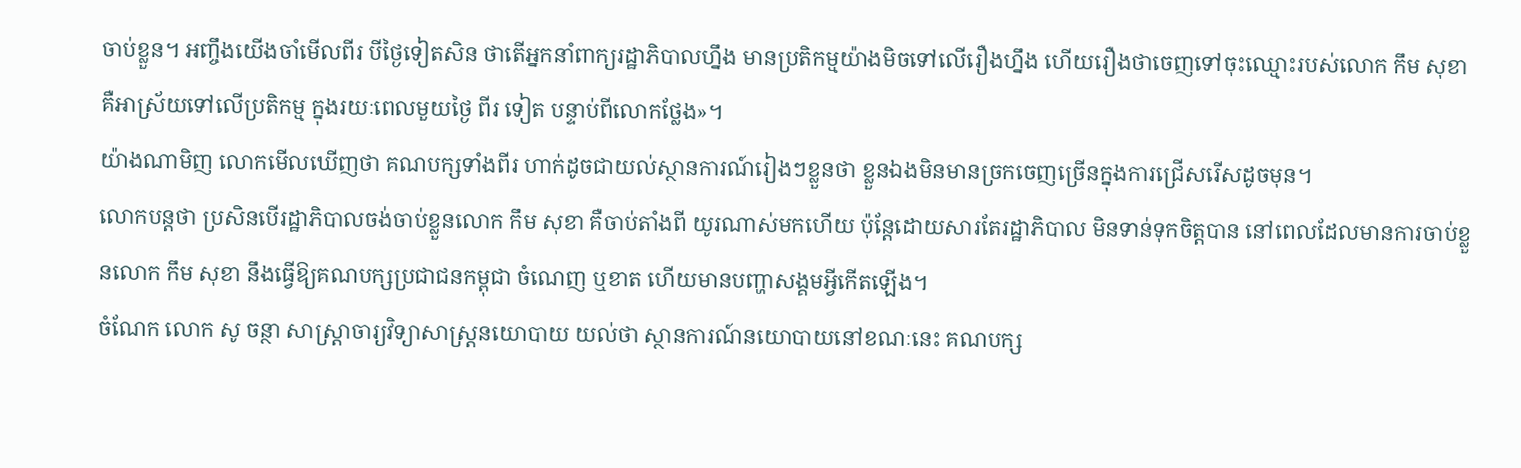ចាប់ខ្លួន។ អញ្ចឹងយើងចាំមើលពីរ បីថ្ងៃទៀតសិន ថាតើអ្នកនាំពាក្យរដ្ឋាភិបាលហ្នឹង មានប្រតិកម្មយ៉ាងមិចទៅលើរឿងហ្នឹង ហើយរឿងថាចេញទៅចុះឈ្មោះរបស់លោក កឹម សុខា គឺអាស្រ័យទៅលើប្រតិកម្ម ក្នុងរយៈពេលមួយថ្ងៃ ពីរ ទៀត បន្ទាប់ពីលោកថ្លែង»។
យ៉ាងណាមិញ លោកមើលឃើញថា គណបក្សទាំងពីរ ហាក់ដូចជាយល់ស្ថានការណ៍រៀងៗខ្លួនថា ខ្លួនឯងមិនមានច្រកចេញច្រើនក្នុងការជ្រើសរើសដូចមុន។
លោកបន្តថា ប្រសិនបើរដ្ឋាភិបាលចង់ចាប់ខ្លួនលោក កឹម សុខា គឺចាប់តាំងពី យូរណាស់មកហើយ ប៉ុន្តែដោយសារតែរដ្ឋាភិបាល មិនទាន់ទុកចិត្តបាន នៅពេលដែលមានការចាប់ខ្លួនលោក កឹម សុខា នឹងធ្វើឱ្យគណបក្សប្រជាជនកម្ពុជា ចំណេញ ឬខាត ហើយមានបញ្ហាសង្គមអ្វីកើតឡើង។
ចំណែក លោក សូ ចន្ថា សាស្ត្រាចារ្យវិទ្យាសាស្ត្រនយោបាយ យល់ថា ស្ថានការណ៍នយោបាយនៅខណៈនេះ គណបក្ស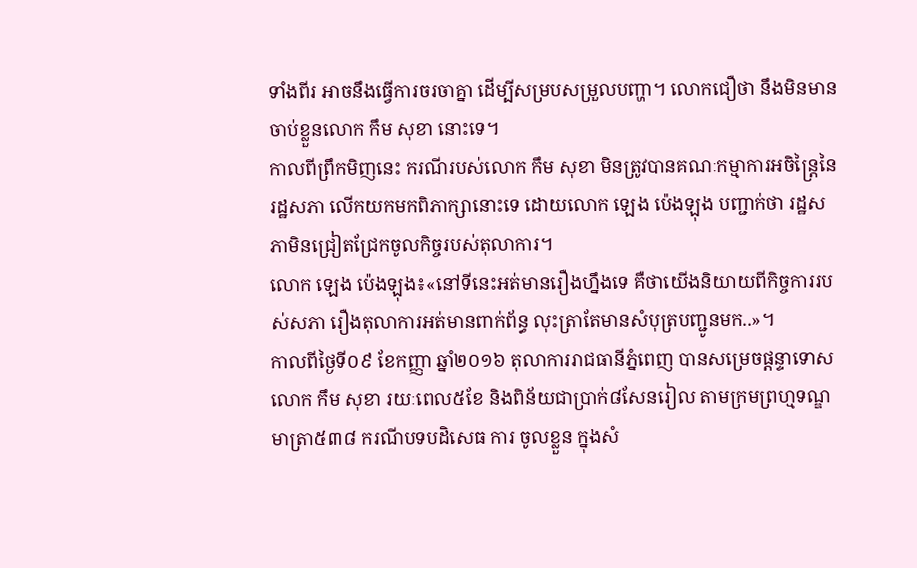ទាំងពីរ អាចនឹងធ្វើការចរចាគ្នា ដើម្បីសម្របសម្រួលបញ្ហា។ លោកជឿថា នឹងមិនមានចាប់ខ្លួនលោក កឹម សុខា នោះទេ។
កាលពីព្រឹកមិញនេះ ករណីរបស់លោក កឹម សុខា មិនត្រូវបានគណៈកម្មាការអចិន្ត្រៃនៃរដ្ឋសភា លើកយកមកពិភាក្សានោះទេ ដោយលោក ឡេង ប៉េងឡុង បញ្ជាក់ថា រដ្ឋសភាមិនជ្រៀតជ្រែកចូលកិច្ចរបស់តុលាការ។
លោក ឡេង ប៉េងឡុង៖«នៅទីនេះអត់មានរឿងហ្នឹងទេ គឺថាយើងនិយាយពីកិច្ចការរបស់សភា រឿងតុលាការអត់មានពាក់ព័ន្ធ លុះត្រាតែមានសំបុត្របញ្ជូនមក..»។
កាលពីថ្ងៃទី០៩ ខែកញ្ញា ឆ្នាំ២០១៦ តុលាការរាជធានីភ្នំពេញ បានសម្រេចផ្តន្ទាទោស លោក កឹម សុខា រយៈពេល៥ខែ និងពិន័យជាប្រាក់៨សែនរៀល តាមក្រមព្រហ្មទណ្ឌ មាត្រា៥៣៨ ករណីបទបដិសេធ ការ ចូលខ្លួន ក្នុងសំ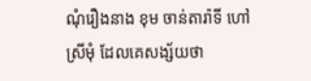ណុំរឿងនាង ខុម ចាន់តារ៉ាទី ហៅស្រីមុំ ដែលគេសង្ស័យថា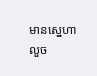មានស្នេហា លួច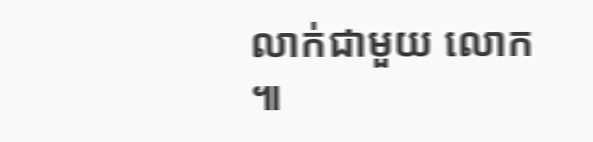លាក់ជាមួយ លោក ៕